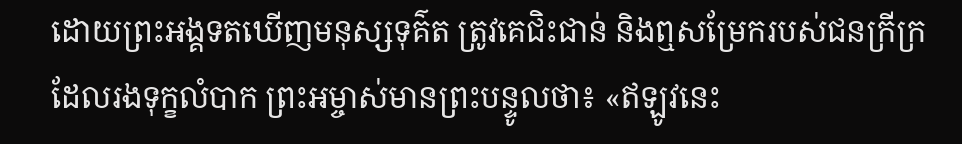ដោយព្រះអង្គទតឃើញមនុស្សទុគ៌ត ត្រូវគេជិះជាន់ និងឮសម្រែករបស់ជនក្រីក្រដែលរងទុក្ខលំបាក ព្រះអម្ចាស់មានព្រះបន្ទូលថា៖ «ឥឡូវនេះ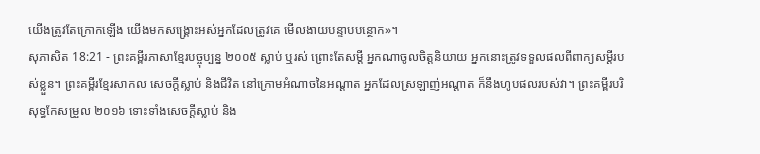យើងត្រូវតែក្រោកឡើង យើងមកសង្គ្រោះអស់អ្នកដែលត្រូវគេ មើលងាយបន្ទាបបន្ថោក»។
សុភាសិត 18:21 - ព្រះគម្ពីរភាសាខ្មែរបច្ចុប្បន្ន ២០០៥ ស្លាប់ ឬរស់ ព្រោះតែសម្ដី អ្នកណាចូលចិត្តនិយាយ អ្នកនោះត្រូវទទួលផលពីពាក្យសម្ដីរបស់ខ្លួន។ ព្រះគម្ពីរខ្មែរសាកល សេចក្ដីស្លាប់ និងជីវិត នៅក្រោមអំណាចនៃអណ្ដាត អ្នកដែលស្រឡាញ់អណ្ដាត ក៏នឹងហូបផលរបស់វា។ ព្រះគម្ពីរបរិសុទ្ធកែសម្រួល ២០១៦ ទោះទាំងសេចក្ដីស្លាប់ និង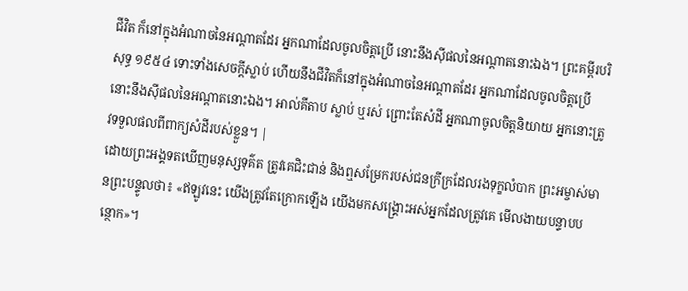ជីវិត ក៏នៅក្នុងអំណាចនៃអណ្ដាតដែរ អ្នកណាដែលចូលចិត្តប្រើ នោះនឹងស៊ីផលនៃអណ្ដាតនោះឯង។ ព្រះគម្ពីរបរិសុទ្ធ ១៩៥៤ ទោះទាំងសេចក្ដីស្លាប់ ហើយនឹងជីវិតក៏នៅក្នុងអំណាចនៃអណ្តាតដែរ អ្នកណាដែលចូលចិត្តប្រើ នោះនឹងស៊ីផលនៃអណ្តាតនោះឯង។ អាល់គីតាប ស្លាប់ ឬរស់ ព្រោះតែសំដី អ្នកណាចូលចិត្តនិយាយ អ្នកនោះត្រូវទទួលផលពីពាក្យសំដីរបស់ខ្លួន។ |
ដោយព្រះអង្គទតឃើញមនុស្សទុគ៌ត ត្រូវគេជិះជាន់ និងឮសម្រែករបស់ជនក្រីក្រដែលរងទុក្ខលំបាក ព្រះអម្ចាស់មានព្រះបន្ទូលថា៖ «ឥឡូវនេះ យើងត្រូវតែក្រោកឡើង យើងមកសង្គ្រោះអស់អ្នកដែលត្រូវគេ មើលងាយបន្ទាបបន្ថោក»។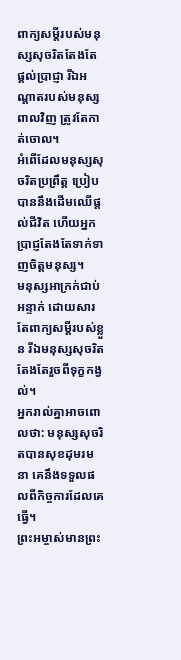ពាក្យសម្ដីរបស់មនុស្សសុចរិតតែងតែផ្ដល់ប្រាជ្ញា រីឯអណ្ដាតរបស់មនុស្សពាលវិញ ត្រូវតែកាត់ចោល។
អំពើដែលមនុស្សសុចរិតប្រព្រឹត្ត ប្រៀបបាននឹងដើមឈើផ្ដល់ជីវិត ហើយអ្នកប្រាជ្ញតែងតែទាក់ទាញចិត្តមនុស្ស។
មនុស្សអាក្រក់ជាប់អន្ទាក់ ដោយសារតែពាក្យសម្ដីរបស់ខ្លួន រីឯមនុស្សសុចរិតតែងតែរួចពីទុក្ខកង្វល់។
អ្នករាល់គ្នាអាចពោលថា: មនុស្សសុចរិតបានសុខដុមរមនា គេនឹងទទួលផលពីកិច្ចការដែលគេធ្វើ។
ព្រះអម្ចាស់មានព្រះ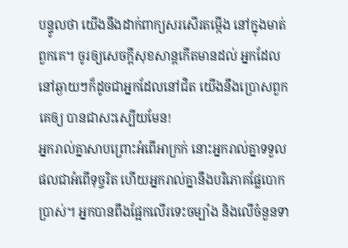បន្ទូលថា យើងនឹងដាក់ពាក្យសរសើរតម្កើង នៅក្នុងមាត់ពួកគេ។ ចូរឲ្យសេចក្ដីសុខសាន្តកើតមានដល់ អ្នកដែលនៅឆ្ងាយៗក៏ដូចជាអ្នកដែលនៅជិត យើងនឹងប្រោសពួកគេឲ្យ បានជាសះស្បើយមែន!
អ្នករាល់គ្នាសាបព្រោះអំពើអាក្រក់ នោះអ្នករាល់គ្នាទទួលផលជាអំពើទុច្ចរិត ហើយអ្នករាល់គ្នានឹងបរិភោគផ្លែបោកប្រាស់។ អ្នកបានពឹងផ្អែកលើរទេះចម្បាំង និងលើចំនួនទា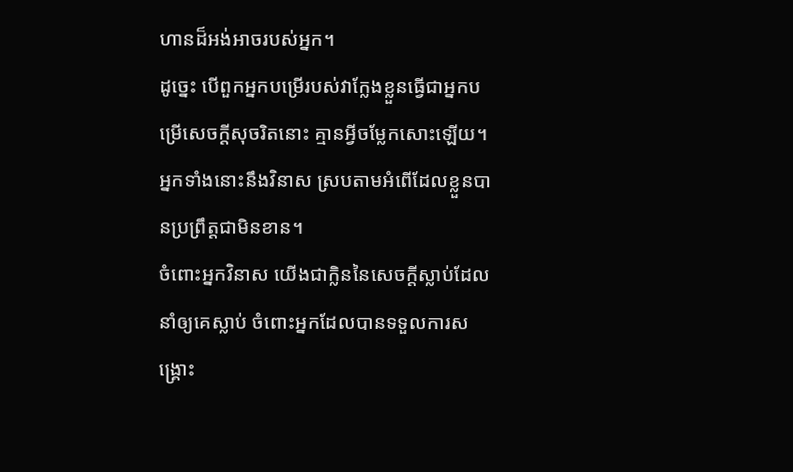ហានដ៏អង់អាចរបស់អ្នក។
ដូច្នេះ បើពួកអ្នកបម្រើរបស់វាក្លែងខ្លួនធ្វើជាអ្នកបម្រើសេចក្ដីសុចរិតនោះ គ្មានអ្វីចម្លែកសោះឡើយ។ អ្នកទាំងនោះនឹងវិនាស ស្របតាមអំពើដែលខ្លួនបានប្រព្រឹត្តជាមិនខាន។
ចំពោះអ្នកវិនាស យើងជាក្លិននៃសេចក្ដីស្លាប់ដែលនាំឲ្យគេស្លាប់ ចំពោះអ្នកដែលបានទទួលការសង្គ្រោះ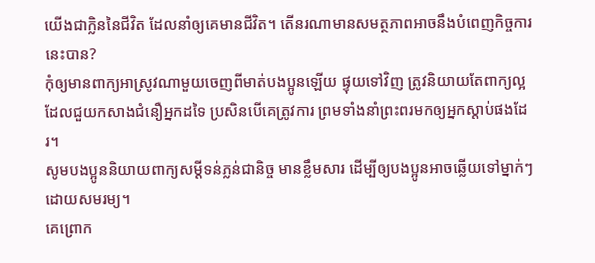យើងជាក្លិននៃជីវិត ដែលនាំឲ្យគេមានជីវិត។ តើនរណាមានសមត្ថភាពអាចនឹងបំពេញកិច្ចការនេះបាន?
កុំឲ្យមានពាក្យអាស្រូវណាមួយចេញពីមាត់បងប្អូនឡើយ ផ្ទុយទៅវិញ ត្រូវនិយាយតែពាក្យល្អដែលជួយកសាងជំនឿអ្នកដទៃ ប្រសិនបើគេត្រូវការ ព្រមទាំងនាំព្រះពរមកឲ្យអ្នកស្ដាប់ផងដែរ។
សូមបងប្អូននិយាយពាក្យសម្ដីទន់ភ្លន់ជានិច្ច មានខ្លឹមសារ ដើម្បីឲ្យបងប្អូនអាចឆ្លើយទៅម្នាក់ៗដោយសមរម្យ។
គេព្រោក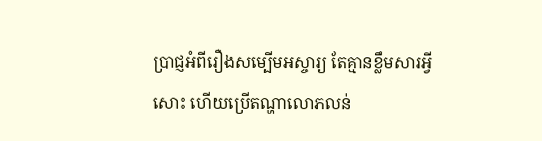ប្រាជ្ញអំពីរឿងសម្បើមអស្ចារ្យ តែគ្មានខ្លឹមសារអ្វីសោះ ហើយប្រើតណ្ហាលោភលន់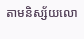តាមនិស្ស័យលោ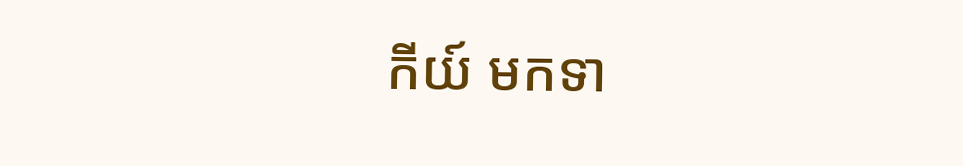កីយ៍ មកទា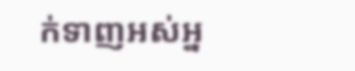ក់ទាញអស់អ្ន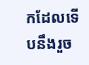កដែលទើបនឹងរួច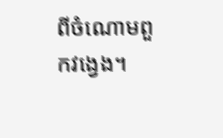ពីចំណោមពួកវង្វេង។